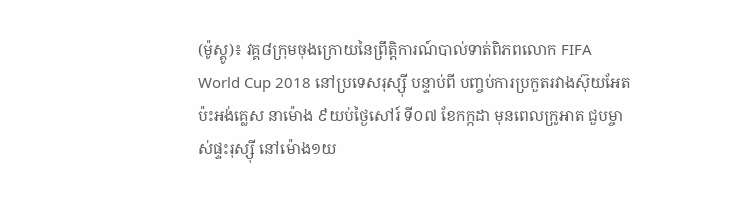(ម៉ូស្គូ)៖ វគ្គ៨ក្រុមចុងក្រោយនៃព្រឹត្តិការណ៍បាល់ទាត់ពិភពលោក FIFA World Cup 2018 នៅប្រទេសរុស្ស៊ី បន្ទាប់ពី បញ្ចប់ការប្រកួតរវាងស៊ុយអែត ប៉ះអង់គ្លេស នាម៉ោង ៩យប់ថ្ងៃសៅរ៍ ទី០៧ ខែកក្កដា មុនពេលក្រូអាត ជួបម្ចាស់ផ្ទះរុស្ស៊ី នៅម៉ោង១យ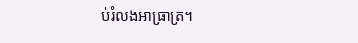ប់រំលងអាធ្រាត្រ។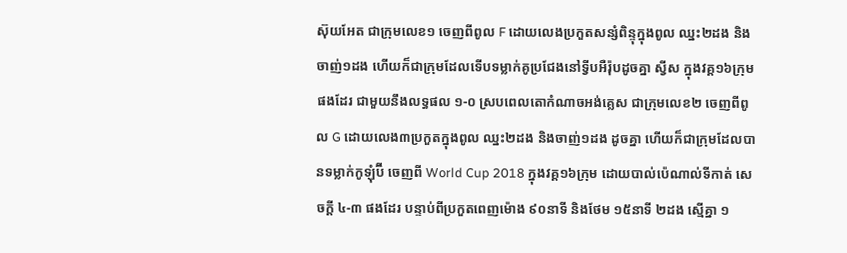ស៊ុយអែត ជាក្រុមលេខ១ ចេញពីពូល F ដោយលេងប្រកួតសន្សំពិន្ទុក្នុងពូល ឈ្នះ២ដង និងចាញ់១ដង ហើយក៏ជាក្រុមដែលទើបទម្លាក់គូប្រជែងនៅទ្វីបអឺរ៉ុបដូចគ្នា ស្វីស ក្នុងវគ្គ១៦ក្រុមផងដែរ ជាមួយនឹងលទ្ធផល ១-០ ស្របពេលតោកំណាចអង់គ្លេស ជាក្រុមលេខ២ ចេញពីពូល G ដោយលេង៣ប្រកួតក្នុងពូល ឈ្នះ២ដង និងចាញ់១ដង ដូចគ្នា ហើយក៏ជាក្រុមដែលបានទម្លាក់កូឡុំប៊ី ចេញពី World Cup 2018 ក្នុងវគ្គ១៦ក្រុម ដោយបាល់ប៉េណាល់ទីកាត់ សេចក្តី ៤-៣ ផងដែរ បន្ទាប់ពីប្រកួតពេញម៉ោង ៩០នាទី និងថែម ១៥នាទី ២ដង ស្មើគ្នា ១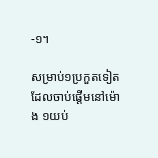-១។

សម្រាប់១ប្រកួតទៀតដែលចាប់ផ្តើមនៅម៉ោង ១យប់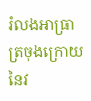រំលងអាធ្រាត្រចុងក្រោយនៃវ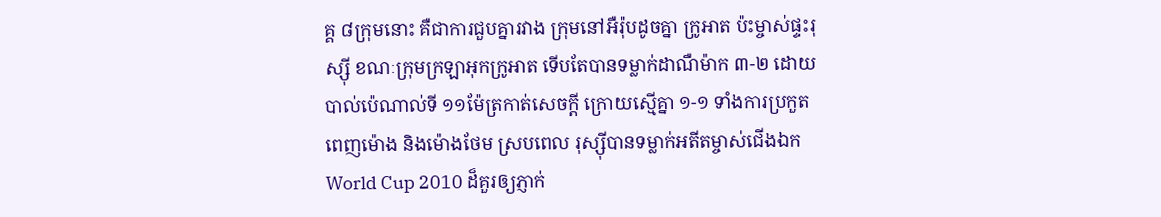គ្គ ៨ក្រុមនោះ គឺជាការជួបគ្នារវាង ក្រុមនៅអឺរ៉ុបដូចគ្នា ក្រូអាត ប៉ះម្ចាស់ផ្ទះរុស្ស៊ី ខណៈក្រុមក្រឡាអុកក្រូអាត ទើបតែបានទម្លាក់ដាណឺម៉ាក ៣-២ ដោយបាល់ប៉េណាល់ទី ១១ម៉ែត្រកាត់សេចក្តី ក្រោយស្មើគ្នា ១-១ ទាំងការប្រកួតពេញម៉ោង និងម៉ោងថែម ស្របពេល រុស្ស៊ីបានទម្លាក់អតីតម្ចាស់ជើងឯក World Cup 2010 ដ៏គួរឲ្យភ្ញាក់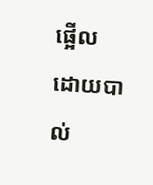ផ្អើល ដោយបាល់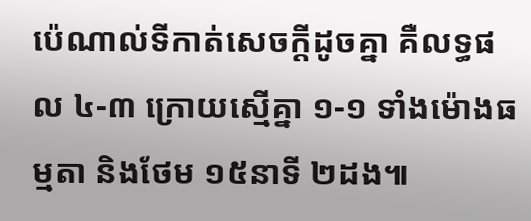ប៉េណាល់ទីកាត់សេចក្តីដូចគ្នា គឺលទ្ធផល ៤-៣ ក្រោយស្មើគ្នា ១-១ ទាំងម៉ោងធម្មតា និងថែម ១៥នាទី ២ដង៕